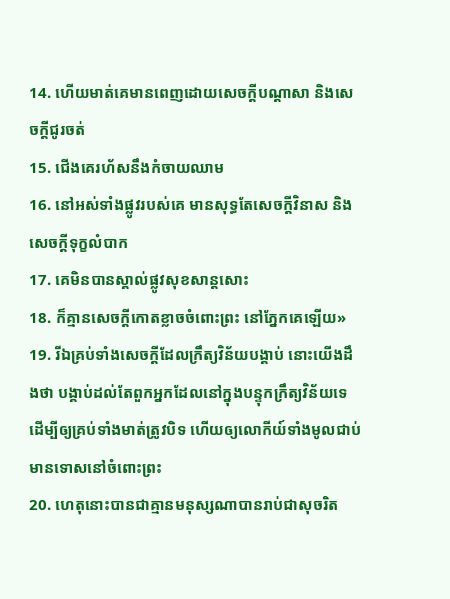14. ហើយមាត់គេមានពេញដោយសេចក្តីបណ្តាសា និងសេចក្តីជូរចត់
15. ជើងគេរហ័សនឹងកំចាយឈាម
16. នៅអស់ទាំងផ្លូវរបស់គេ មានសុទ្ធតែសេចក្តីវិនាស និងសេចក្តីទុក្ខលំបាក
17. គេមិនបានស្គាល់ផ្លូវសុខសាន្តសោះ
18. ក៏គ្មានសេចក្តីកោតខ្លាចចំពោះព្រះ នៅភ្នែកគេឡើយ»
19. រីឯគ្រប់ទាំងសេចក្តីដែលក្រឹត្យវិន័យបង្គាប់ នោះយើងដឹងថា បង្គាប់ដល់តែពួកអ្នកដែលនៅក្នុងបន្ទុកក្រឹត្យវិន័យទេ ដើម្បីឲ្យគ្រប់ទាំងមាត់ត្រូវបិទ ហើយឲ្យលោកីយ៍ទាំងមូលជាប់មានទោសនៅចំពោះព្រះ
20. ហេតុនោះបានជាគ្មានមនុស្សណាបានរាប់ជាសុចរិត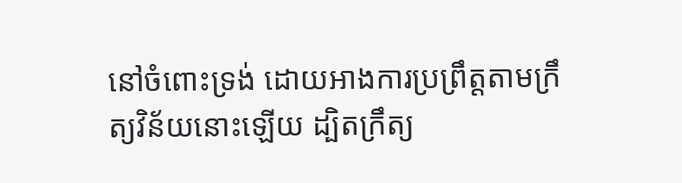នៅចំពោះទ្រង់ ដោយអាងការប្រព្រឹត្តតាមក្រឹត្យវិន័យនោះឡើយ ដ្បិតក្រឹត្យ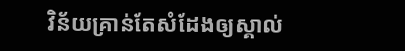វិន័យគ្រាន់តែសំដែងឲ្យស្គាល់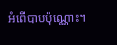អំពើបាបប៉ុណ្ណោះ។